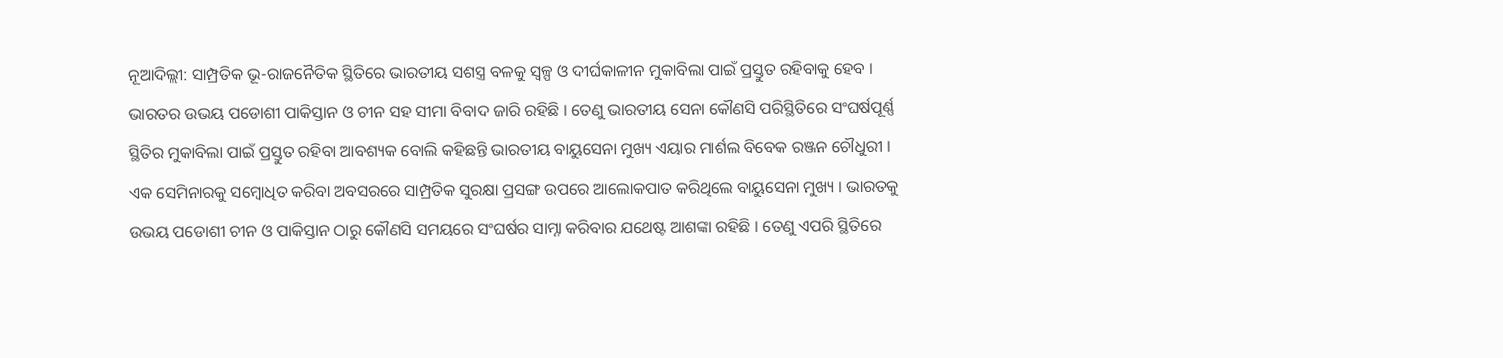ନୂଆଦିଲ୍ଲୀ: ସାମ୍ପ୍ରତିକ ଭୂ-ରାଜନୈତିକ ସ୍ଥିତିରେ ଭାରତୀୟ ସଶସ୍ତ୍ର ବଳକୁ ସ୍ବଳ୍ପ ଓ ଦୀର୍ଘକାଳୀନ ମୁକାବିଲା ପାଇଁ ପ୍ରସ୍ତୁତ ରହିବାକୁ ହେବ । ଭାରତର ଉଭୟ ପଡୋଶୀ ପାକିସ୍ତାନ ଓ ଚୀନ ସହ ସୀମା ବିବାଦ ଜାରି ରହିଛି । ତେଣୁ ଭାରତୀୟ ସେନା କୌଣସି ପରିସ୍ଥିତିରେ ସଂଘର୍ଷପୂର୍ଣ୍ଣ ସ୍ଥିତିର ମୁକାବିଲା ପାଇଁ ପ୍ରସ୍ତୁତ ରହିବା ଆବଶ୍ୟକ ବୋଲି କହିଛନ୍ତି ଭାରତୀୟ ବାୟୁସେନା ମୁଖ୍ୟ ଏୟାର ମାର୍ଶଲ ବିବେକ ରଞ୍ଜନ ଚୌଧୁରୀ ।
ଏକ ସେମିନାରକୁ ସମ୍ବୋଧିତ କରିବା ଅବସରରେ ସାମ୍ପ୍ରତିକ ସୁରକ୍ଷା ପ୍ରସଙ୍ଗ ଉପରେ ଆଲୋକପାତ କରିଥିଲେ ବାୟୁସେନା ମୁଖ୍ୟ । ଭାରତକୁ ଉଭୟ ପଡୋଶୀ ଚୀନ ଓ ପାକିସ୍ତାନ ଠାରୁ କୌଣସି ସମୟରେ ସଂଘର୍ଷର ସାମ୍ନା କରିବାର ଯଥେଷ୍ଟ ଆଶଙ୍କା ରହିଛି । ତେଣୁ ଏପରି ସ୍ଥିତିରେ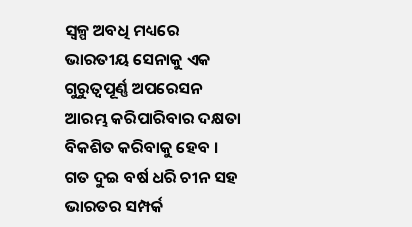ସ୍ବଳ୍ପ ଅବଧି ମଧ୍ୟରେ ଭାରତୀୟ ସେନାକୁ ଏକ ଗୁରୁତ୍ବପୂର୍ଣ୍ଣ ଅପରେସନ ଆରମ୍ଭ କରିପାରିବାର ଦକ୍ଷତା ବିକଶିତ କରିବାକୁ ହେବ । ଗତ ଦୁଇ ବର୍ଷ ଧରି ଚୀନ ସହ ଭାରତର ସମ୍ପର୍କ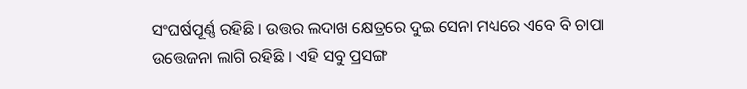ସଂଘର୍ଷପୂର୍ଣ୍ଣ ରହିଛି । ଉତ୍ତର ଲଦାଖ କ୍ଷେତ୍ରରେ ଦୁଇ ସେନା ମଧ୍ୟରେ ଏବେ ବି ଚାପା ଉତ୍ତେଜନା ଲାଗି ରହିଛି । ଏହି ସବୁ ପ୍ରସଙ୍ଗ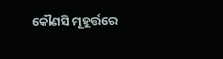କୌଣସି ମୂହୂର୍ତ୍ତରେ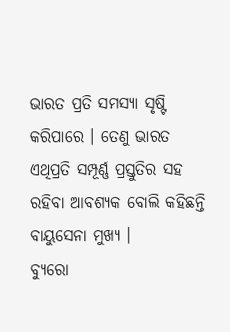ଭାରତ ପ୍ରତି ସମସ୍ୟା ସୃଷ୍ଟି କରିପାରେ । ତେଣୁ ଭାରତ ଏଥିପ୍ରତି ସମ୍ପୂର୍ଣ୍ଣ ପ୍ରସ୍ତୁତିର ସହ ରହିବା ଆବଶ୍ୟକ ବୋଲି କହିଛନ୍ତି ବାୟୁସେନା ମୁଖ୍ୟ ।
ବ୍ୟୁରୋ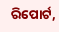ରିପୋର୍ଟ,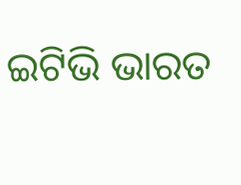ଇଟିଭି ଭାରତ